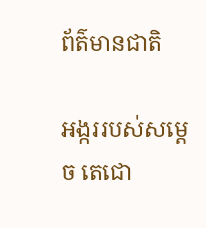ព័ត៌មានជាតិ

អង្កររបស់សម្ដេច តេជោ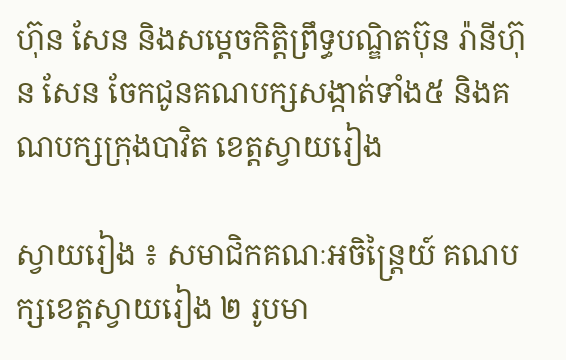ហ៊ុន សែន និងសម្ដេចកិត្តិព្រឹទ្ធបណ្ឌិតប៊ុន រ៉ានីហ៊ុន សែន ចែកជូនគណបក្សសង្កាត់ទាំង៥ និងគណបក្សក្រុងបាវិត ខេត្តស្វាយរៀង

ស្វាយរៀង ៖ សមាជិកគណៈអចិន្ត្រៃយ៍ គណបក្សខេត្តស្វាយរៀង ២ រូបមា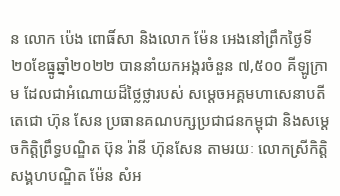ន លោក ប៉េង ពោធិ៍សា និងលោក ម៉ែន អេងនៅព្រឹកថ្ងៃទី២០ខែធ្នូឆ្នាំ២០២២ បាននាំយកអង្ករចំនួន ៧,៥០០ គីឡូក្រាម ដែលជាអំណោយដ៏ថ្លៃថ្លារបស់ សម្ដេចអគ្គមហាសេនាបតីតេជោ ហ៊ុន សែន ប្រធានគណបក្សប្រជាជនកម្ពុជា និងសម្ដេចកិត្តិព្រឹទ្ធបណ្ឌិត ប៊ុន រ៉ានី ហ៊ុនសែន តាមរយៈ លោកស្រីកិត្តិសង្គហបណ្ឌិត ម៉ែន សំអ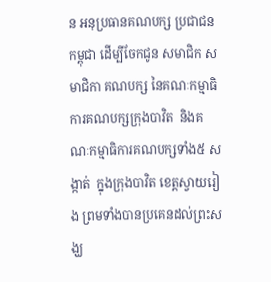ន អនុប្រធានគណបក្ស ប្រជាជនកម្ពុជា ដើម្បីចែកជូន សមាជិក សមាជិកា គណបក្ស នៃគណៈកម្មាធិការគណបក្សក្រុងបាវិត  និងគណៈកម្មាធិការគណបក្សទាំង៥ សង្កាត់  ក្នុងក្រុងបាវិត ខេត្តស្វាយរៀង ព្រមទាំងបានប្រគេនដល់ព្រះសង្ឃ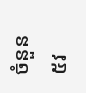ចំនួន ៥វ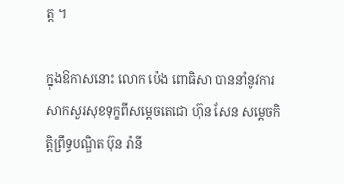ត្ដ ។

ក្នុងឱកាសនោះ លោក ប៉េង ពោធិសា បាននាំនូវការសាកសួរសុខទុក្ខពីសម្ដេចតេជោ ហ៊ុន សែន សម្ដេចកិត្តិព្រឹទ្ធបណ្ឌិត ប៊ុន រ៉ានី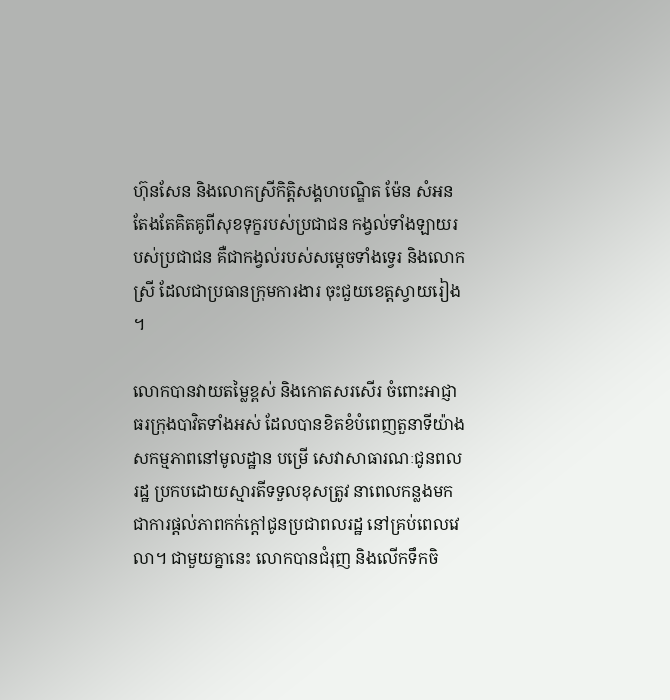ហ៊ុនសែន និងលោកស្រីកិតិ្តសង្គហបណ្ឌិត ម៉ែន សំអន តែងតែគិតគូពីសុខទុក្ខរបស់ប្រជាជន កង្វល់ទាំងឡាយរបស់ប្រជាជន គឺជាកង្វល់របស់សម្តេចទាំងទ្វេរ និងលោកស្រី ដែលជាប្រធានក្រុមការងារ ចុះជួយខេត្តស្វាយរៀង ។

លោកបានវាយតម្លៃខ្ពស់ និងកោតសរសើរ ចំពោះអាជ្ញាធរក្រុងបាវិតទាំងអស់ ដែលបានខិតខំបំពេញតួនាទីយ៉ាង សកម្មភាពនៅមូលដ្ឋាន បម្រើ សេវាសាធារណៈជូនពលរដ្ឋ ប្រកបដោយស្មារតីទទួលខុសត្រូវ នាពេលកន្លងមក ជាការផ្តល់ភាពកក់ក្តៅជូនប្រជាពលរដ្ឋ នៅគ្រប់ពេលវេលា។ ជាមួយគ្នានេះ លោកបានជំរុញ និងលើកទឹកចិ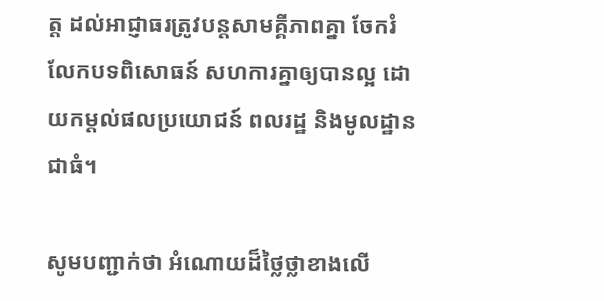ត្ត ដល់អាជ្ញាធរត្រូវបន្តសាមគ្គីភាពគ្នា ចែករំលែកបទពិសោធន៍ សហការគ្នាឲ្យបានល្អ ដោយកម្ដល់ផលប្រយោជន៍ ពលរដ្ឋ និងមូលដ្ឋានជាធំ។

សូមបញ្ជាក់ថា អំណោយដ៏ថ្លៃថ្លាខាងលើ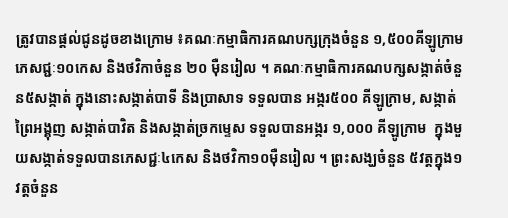ត្រូវបានផ្ដល់ជូនដូចខាងក្រោម ៖គណៈកម្មាធិការគណបក្សក្រុងចំនួន ១,៥០០គីឡូក្រាម ភេសជ្ជៈ១០កេស និងថវិកាចំនួន ២០ ម៉ឺនរៀល ។ គណៈកម្មាធិការគណបក្សសង្កាត់ចំនួន៥សង្កាត់ ក្នុងនោះសង្កាត់បាទី និងប្រាសាទ ទទួលបាន អង្ករ៥០០ គីឡូក្រាម, សង្កាត់ព្រៃអង្គុញ សង្កាត់បាវិត និងសង្កាត់ច្រកម្ទេស ទទួលបានអង្ករ ១,០០០ គីឡូក្រាម  ក្នុងមួយសង្កាត់ទទួលបានភេសជ្ជៈ៤កេស និងថវិកា១០ម៉ឺនរៀល ។ ព្រះសង្ឃចំនួន ៥វត្តក្នុង១វត្ដចំនួន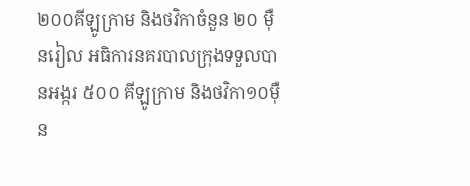២០០គីឡូក្រាម និងថវិកាចំនួន ២០ ម៉ឺនរៀល អធិការនគរបាលក្រុងទទួលបានអង្ករ ៥០០ គីឡូក្រាម និងថវិកា១០ម៉ឺន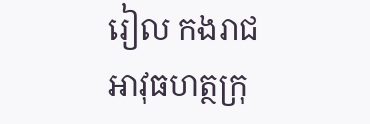រៀល កងរាជអាវុធហត្ថក្រុ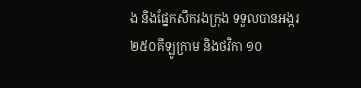ង និងផ្នែកសឹករងក្រុង ទទួលបានអង្ករ ២៥០គីឡូក្រាម និងថវិកា ១០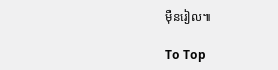ម៉ឺនរៀល៕

To Top